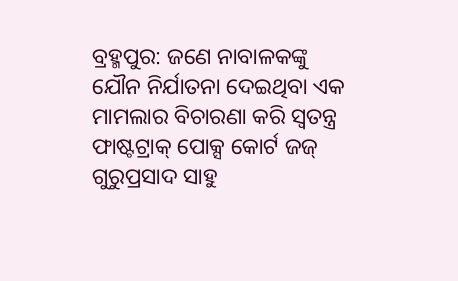ବ୍ରହ୍ମପୁର: ଜଣେ ନାବାଳକଙ୍କୁ ଯୌନ ନିର୍ଯାତନା ଦେଇଥିବା ଏକ ମାମଲାର ବିଚାରଣା କରି ସ୍ୱତନ୍ତ୍ର ଫାଷ୍ଟଟ୍ରାକ୍ ପୋକ୍ସ କୋର୍ଟ ଜଜ୍ ଗୁରୁପ୍ରସାଦ ସାହୁ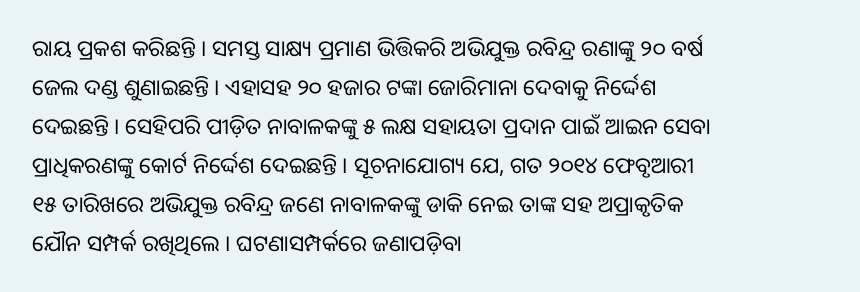ରାୟ ପ୍ରକଶ କରିଛନ୍ତି । ସମସ୍ତ ସାକ୍ଷ୍ୟ ପ୍ରମାଣ ଭିତ୍ତିକରି ଅଭିଯୁକ୍ତ ରବିନ୍ଦ୍ର ରଣାଙ୍କୁ ୨୦ ବର୍ଷ ଜେଲ ଦଣ୍ଡ ଶୁଣାଇଛନ୍ତି । ଏହାସହ ୨୦ ହଜାର ଟଙ୍କା ଜୋରିମାନା ଦେବାକୁ ନିର୍ଦ୍ଦେଶ ଦେଇଛନ୍ତି । ସେହିପରି ପୀଡ଼ିତ ନାବାଳକଙ୍କୁ ୫ ଲକ୍ଷ ସହାୟତା ପ୍ରଦାନ ପାଇଁ ଆଇନ ସେବା ପ୍ରାଧିକରଣଙ୍କୁ କୋର୍ଟ ନିର୍ଦ୍ଦେଶ ଦେଇଛନ୍ତି । ସୂଚନାଯୋଗ୍ୟ ଯେ, ଗତ ୨୦୧୪ ଫେବୃଆରୀ ୧୫ ତାରିଖରେ ଅଭିଯୁକ୍ତ ରବିନ୍ଦ୍ର ଜଣେ ନାବାଳକଙ୍କୁ ଡାକି ନେଇ ତାଙ୍କ ସହ ଅପ୍ରାକୃତିକ ଯୌନ ସମ୍ପର୍କ ରଖିଥିଲେ । ଘଟଣାସମ୍ପର୍କରେ ଜଣାପଡ଼ିବା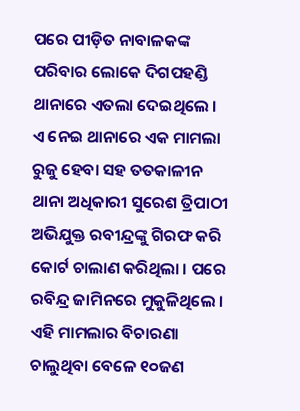ପରେ ପୀଡ଼ିତ ନାବାଳକଙ୍କ ପରିବାର ଲୋକେ ଦିଗପହଣ୍ଡି ଥାନାରେ ଏତଲା ଦେଇଥିଲେ । ଏ ନେଇ ଥାନାରେ ଏକ ମାମଲା ରୁଜୁ ହେବା ସହ ତତକାଳୀନ ଥାନା ଅଧିକାରୀ ସୁରେଶ ତ୍ରିପାଠୀ ଅଭିଯୁକ୍ତ ରବୀନ୍ଦ୍ରଙ୍କୁ ଗିରଫ କରି କୋର୍ଟ ଚାଲାଣ କରିଥିଲା । ପରେ ରବିନ୍ଦ୍ର ଜାମିନରେ ମୁକୁଳିଥିଲେ । ଏହି ମାମଲାର ବିଚାରଣା ଚାଲୁଥିବା ବେଳେ ୧୦ଜଣ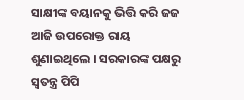ସାକ୍ଷୀଙ୍କ ବୟାନକୁ ଭିତ୍ତି କରି ଜଜ ଆଜି ଉପରୋକ୍ତ ରାୟ ଶୁଣାଇଥିଲେ । ସରକାରଙ୍କ ପକ୍ଷରୁ ସ୍ୱତନ୍ତ୍ର ପିପି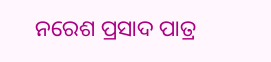ନରେଶ ପ୍ରସାଦ ପାତ୍ର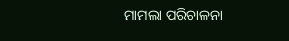ମାମଲା ପରିଚାଳନା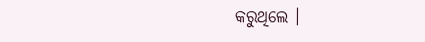କରୁଥିଲେ ।